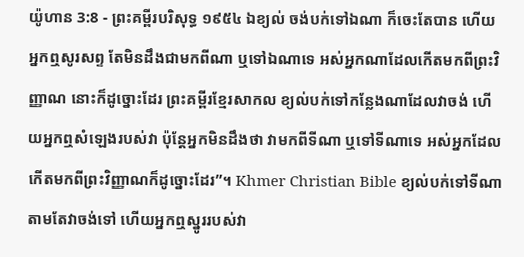យ៉ូហាន 3:8 - ព្រះគម្ពីរបរិសុទ្ធ ១៩៥៤ ឯខ្យល់ ចង់បក់ទៅឯណា ក៏ចេះតែបាន ហើយអ្នកឮសូរសព្ទ តែមិនដឹងជាមកពីណា ឬទៅឯណាទេ អស់អ្នកណាដែលកើតមកពីព្រះវិញ្ញាណ នោះក៏ដូច្នោះដែរ ព្រះគម្ពីរខ្មែរសាកល ខ្យល់បក់ទៅកន្លែងណាដែលវាចង់ ហើយអ្នកឮសំឡេងរបស់វា ប៉ុន្តែអ្នកមិនដឹងថា វាមកពីទីណា ឬទៅទីណាទេ អស់អ្នកដែលកើតមកពីព្រះវិញ្ញាណក៏ដូច្នោះដែរ”។ Khmer Christian Bible ខ្យល់បក់ទៅទីណាតាមតែវាចង់ទៅ ហើយអ្នកឮស្នូររបស់វា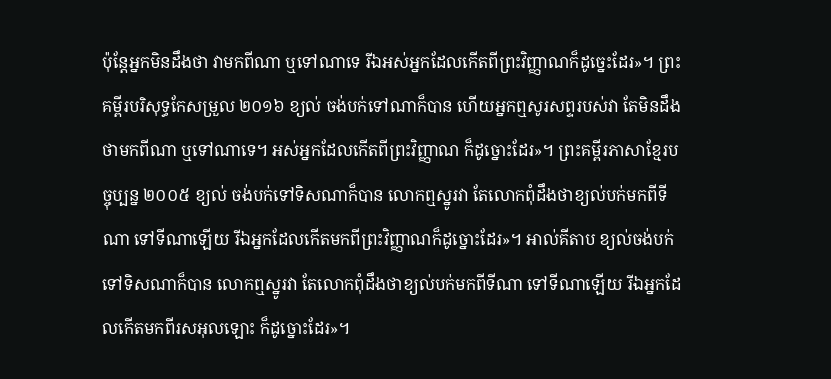ប៉ុន្ដែអ្នកមិនដឹងថា វាមកពីណា ឬទៅណាទេ រីឯអស់អ្នកដែលកើតពីព្រះវិញ្ញាណក៏ដូច្នេះដែរ»។ ព្រះគម្ពីរបរិសុទ្ធកែសម្រួល ២០១៦ ខ្យល់ ចង់បក់ទៅណាក៏បាន ហើយអ្នកឮសូរសព្ទរបស់វា តែមិនដឹងថាមកពីណា ឬទៅណាទេ។ អស់អ្នកដែលកើតពីព្រះវិញ្ញាណ ក៏ដូច្នោះដែរ»។ ព្រះគម្ពីរភាសាខ្មែរបច្ចុប្បន្ន ២០០៥ ខ្យល់ ចង់បក់ទៅទិសណាក៏បាន លោកឮស្នូរវា តែលោកពុំដឹងថាខ្យល់បក់មកពីទីណា ទៅទីណាឡើយ រីឯអ្នកដែលកើតមកពីព្រះវិញ្ញាណក៏ដូច្នោះដែរ»។ អាល់គីតាប ខ្យល់ចង់បក់ទៅទិសណាក៏បាន លោកឮស្នូរវា តែលោកពុំដឹងថាខ្យល់បក់មកពីទីណា ទៅទីណាឡើយ រីឯអ្នកដែលកើតមកពីរសអុលឡោះ ក៏ដូច្នោះដែរ»។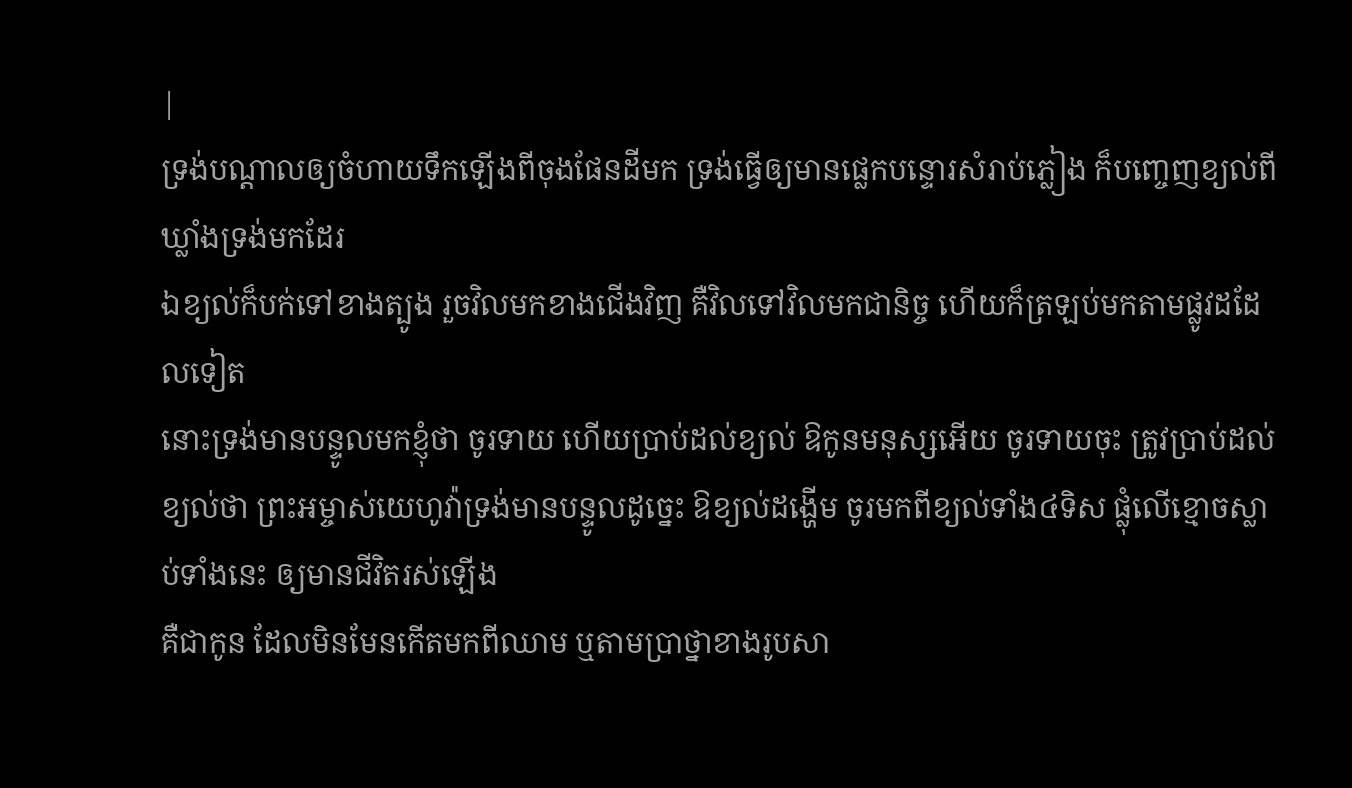|
ទ្រង់បណ្តាលឲ្យចំហាយទឹកឡើងពីចុងផែនដីមក ទ្រង់ធ្វើឲ្យមានផ្លេកបន្ទោរសំរាប់ភ្លៀង ក៏បញ្ចេញខ្យល់ពីឃ្លាំងទ្រង់មកដែរ
ឯខ្យល់ក៏បក់ទៅខាងត្បូង រួចវិលមកខាងជើងវិញ គឺវិលទៅវិលមកជានិច្ច ហើយក៏ត្រឡប់មកតាមផ្លូវដដែលទៀត
នោះទ្រង់មានបន្ទូលមកខ្ញុំថា ចូរទាយ ហើយប្រាប់ដល់ខ្យល់ ឱកូនមនុស្សអើយ ចូរទាយចុះ ត្រូវប្រាប់ដល់ខ្យល់ថា ព្រះអម្ចាស់យេហូវ៉ាទ្រង់មានបន្ទូលដូច្នេះ ឱខ្យល់ដង្ហើម ចូរមកពីខ្យល់ទាំង៤ទិស ផ្លុំលើខ្មោចស្លាប់ទាំងនេះ ឲ្យមានជីវិតរស់ឡើង
គឺជាកូន ដែលមិនមែនកើតមកពីឈាម ឬតាមប្រាថ្នាខាងរូបសា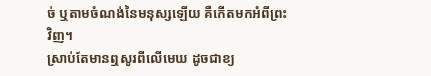ច់ ឬតាមចំណង់នៃមនុស្សឡើយ គឺកើតមកអំពីព្រះវិញ។
ស្រាប់តែមានឮសូរពីលើមេឃ ដូចជាខ្យ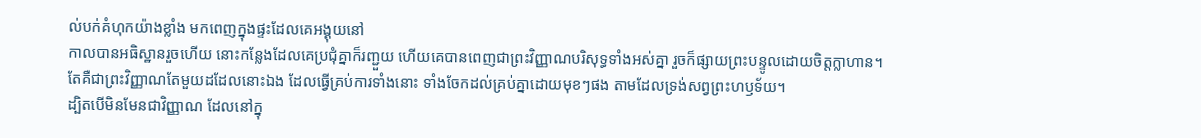ល់បក់គំហុកយ៉ាងខ្លាំង មកពេញក្នុងផ្ទះដែលគេអង្គុយនៅ
កាលបានអធិស្ឋានរួចហើយ នោះកន្លែងដែលគេប្រជុំគ្នាក៏រញ្ជួយ ហើយគេបានពេញជាព្រះវិញ្ញាណបរិសុទ្ធទាំងអស់គ្នា រួចក៏ផ្សាយព្រះបន្ទូលដោយចិត្តក្លាហាន។
តែគឺជាព្រះវិញ្ញាណតែមួយដដែលនោះឯង ដែលធ្វើគ្រប់ការទាំងនោះ ទាំងចែកដល់គ្រប់គ្នាដោយមុខៗផង តាមដែលទ្រង់សព្វព្រះហឫទ័យ។
ដ្បិតបើមិនមែនជាវិញ្ញាណ ដែលនៅក្នុ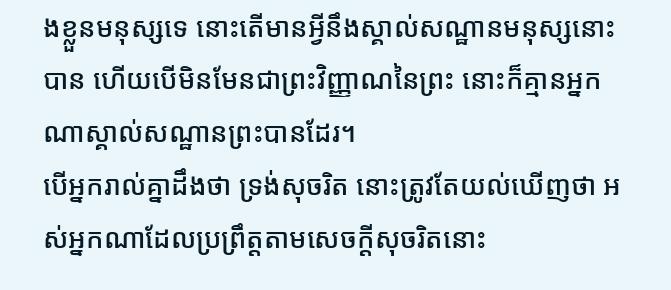ងខ្លួនមនុស្សទេ នោះតើមានអ្វីនឹងស្គាល់សណ្ឋានមនុស្សនោះបាន ហើយបើមិនមែនជាព្រះវិញ្ញាណនៃព្រះ នោះក៏គ្មានអ្នកណាស្គាល់សណ្ឋានព្រះបានដែរ។
បើអ្នករាល់គ្នាដឹងថា ទ្រង់សុចរិត នោះត្រូវតែយល់ឃើញថា អស់អ្នកណាដែលប្រព្រឹត្តតាមសេចក្ដីសុចរិតនោះ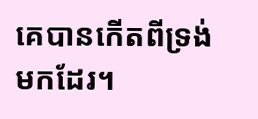គេបានកើតពីទ្រង់មកដែរ។